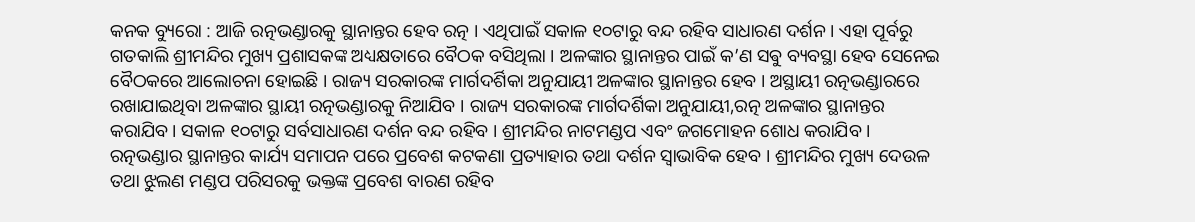କନକ ବ୍ୟୁରୋ : ଆଜି ରତ୍ନଭଣ୍ଡାରକୁ ସ୍ଥାନାନ୍ତର ହେବ ରତ୍ନ । ଏଥିପାଇଁ ସକାଳ ୧୦ଟାରୁ ବନ୍ଦ ରହିବ ସାଧାରଣ ଦର୍ଶନ । ଏହା ପୂର୍ବରୁ ଗତକାଲି ଶ୍ରୀମନ୍ଦିର ମୁଖ୍ୟ ପ୍ରଶାସକଙ୍କ ଅଧ୍ୟକ୍ଷତାରେ ବୈଠକ ବସିଥିଲା । ଅଳଙ୍କାର ସ୍ଥାନାନ୍ତର ପାଇଁ କ’ଣ ସଵୁ ବ୍ୟବସ୍ଥା ହେବ ସେନେଇ ବୈଠକରେ ଆଲୋଚନା ହୋଇଛି । ରାଜ୍ୟ ସରକାରଙ୍କ ମାର୍ଗଦର୍ଶିକା ଅନୁଯାୟୀ ଅଳଙ୍କାର ସ୍ଥାନାନ୍ତର ହେବ । ଅସ୍ଥାୟୀ ରତ୍ନଭଣ୍ଡାରରେ ରଖାଯାଇଥିବା ଅଳଙ୍କାର ସ୍ଥାୟୀ ରତ୍ନଭଣ୍ଡାରକୁ ନିଆଯିବ । ରାଜ୍ୟ ସରକାରଙ୍କ ମାର୍ଗଦର୍ଶିକା ଅନୁଯାୟୀ,ରତ୍ନ ଅଳଙ୍କାର ସ୍ଥାନାନ୍ତର କରାଯିବ । ସକାଳ ୧୦ଟାରୁ ସର୍ବସାଧାରଣ ଦର୍ଶନ ବନ୍ଦ ରହିବ । ଶ୍ରୀମନ୍ଦିର ନାଟମଣ୍ଡପ ଏବଂ ଜଗମୋହନ ଶୋଧ କରାଯିବ । ରତ୍ନଭଣ୍ଡାର ସ୍ଥାନାନ୍ତର କାର୍ଯ୍ୟ ସମାପନ ପରେ ପ୍ରବେଶ କଟକଣା ପ୍ରତ୍ୟାହାର ତଥା ଦର୍ଶନ ସ୍ୱାଭାବିକ ହେବ । ଶ୍ରୀମନ୍ଦିର ମୁଖ୍ୟ ଦେଉଳ ତଥା ଝୁଲଣ ମଣ୍ଡପ ପରିସରକୁ ଭକ୍ତଙ୍କ ପ୍ରବେଶ ବାରଣ ରହିବ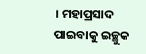। ମହାପ୍ରସାଦ ପାଇବାକୁ ଇଚ୍ଛୁକ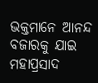ଭକ୍ତମାନେ ଆନନ୍ଦ ବଜାରକୁ ଯାଇ ମହାପ୍ରସାଦ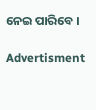ନେଇ ପାରିବେ ।

Advertisment